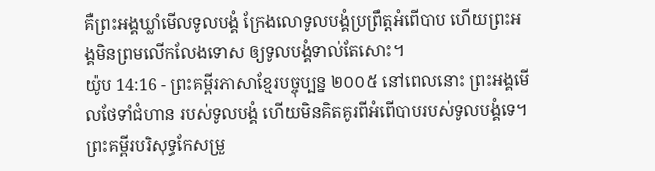គឺព្រះអង្គឃ្លាំមើលទូលបង្គំ ក្រែងលោទូលបង្គំប្រព្រឹត្តអំពើបាប ហើយព្រះអង្គមិនព្រមលើកលែងទោស ឲ្យទូលបង្គំទាល់តែសោះ។
យ៉ូប 14:16 - ព្រះគម្ពីរភាសាខ្មែរបច្ចុប្បន្ន ២០០៥ នៅពេលនោះ ព្រះអង្គមើលថែទាំជំហាន របស់ទូលបង្គំ ហើយមិនគិតគូរពីអំពើបាបរបស់ទូលបង្គំទេ។ ព្រះគម្ពីរបរិសុទ្ធកែសម្រួ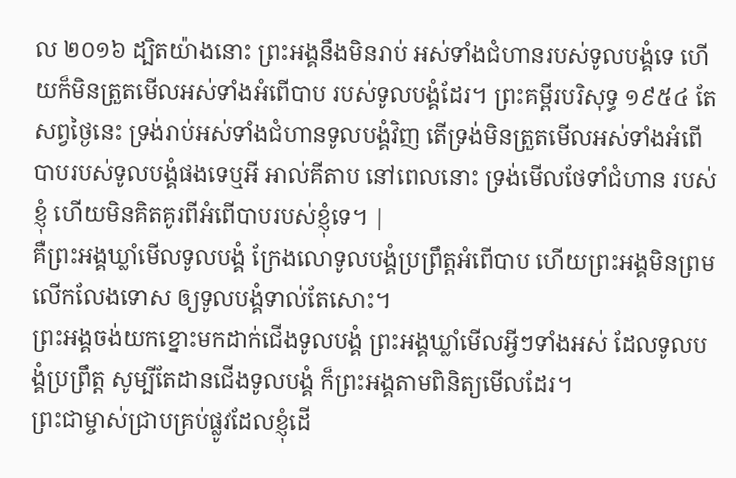ល ២០១៦ ដ្បិតយ៉ាងនោះ ព្រះអង្គនឹងមិនរាប់ អស់ទាំងជំហានរបស់ទូលបង្គំទេ ហើយក៏មិនត្រួតមើលអស់ទាំងអំពើបាប របស់ទូលបង្គំដែរ។ ព្រះគម្ពីរបរិសុទ្ធ ១៩៥៤ តែសព្វថ្ងៃនេះ ទ្រង់រាប់អស់ទាំងជំហានទូលបង្គំវិញ តើទ្រង់មិនត្រួតមើលអស់ទាំងអំពើបាបរបស់ទូលបង្គំផងទេឬអី អាល់គីតាប នៅពេលនោះ ទ្រង់មើលថែទាំជំហាន របស់ខ្ញុំ ហើយមិនគិតគូរពីអំពើបាបរបស់ខ្ញុំទេ។ |
គឺព្រះអង្គឃ្លាំមើលទូលបង្គំ ក្រែងលោទូលបង្គំប្រព្រឹត្តអំពើបាប ហើយព្រះអង្គមិនព្រមលើកលែងទោស ឲ្យទូលបង្គំទាល់តែសោះ។
ព្រះអង្គចង់យកខ្នោះមកដាក់ជើងទូលបង្គំ ព្រះអង្គឃ្លាំមើលអ្វីៗទាំងអស់ ដែលទូលបង្គំប្រព្រឹត្ត សូម្បីតែដានជើងទូលបង្គំ ក៏ព្រះអង្គតាមពិនិត្យមើលដែរ។
ព្រះជាម្ចាស់ជ្រាបគ្រប់ផ្លូវដែលខ្ញុំដើ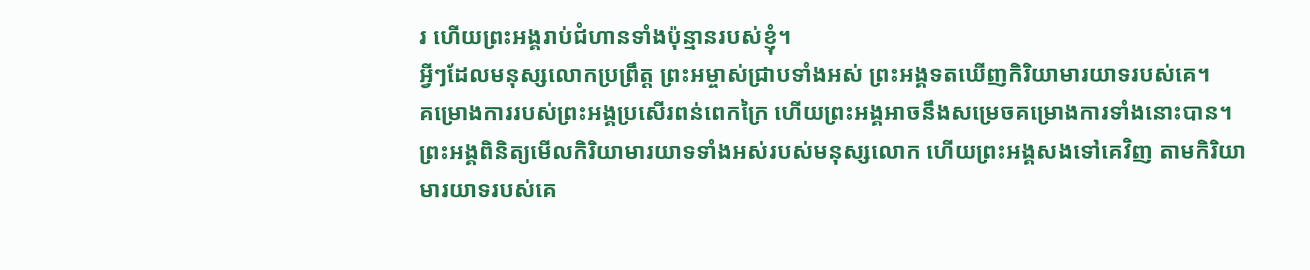រ ហើយព្រះអង្គរាប់ជំហានទាំងប៉ុន្មានរបស់ខ្ញុំ។
អ្វីៗដែលមនុស្សលោកប្រព្រឹត្ត ព្រះអម្ចាស់ជ្រាបទាំងអស់ ព្រះអង្គទតឃើញកិរិយាមារយាទរបស់គេ។
គម្រោងការរបស់ព្រះអង្គប្រសើរពន់ពេកក្រៃ ហើយព្រះអង្គអាចនឹងសម្រេចគម្រោងការទាំងនោះបាន។ ព្រះអង្គពិនិត្យមើលកិរិយាមារយាទទាំងអស់របស់មនុស្សលោក ហើយព្រះអង្គសងទៅគេវិញ តាមកិរិយាមារយាទរបស់គេ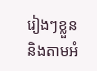រៀងៗខ្លួន និងតាមអំ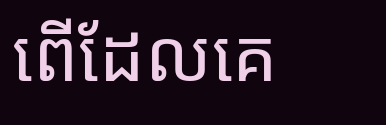ពើដែលគេ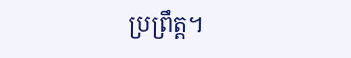ប្រព្រឹត្ត។